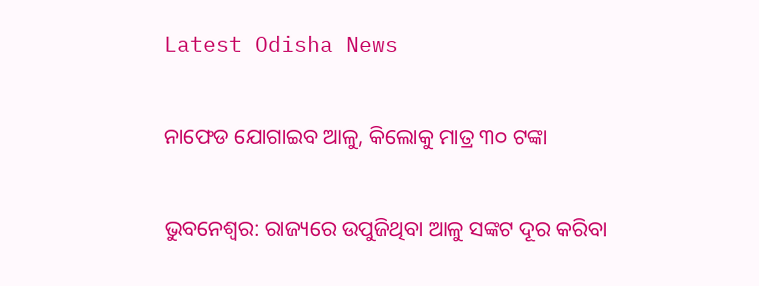Latest Odisha News

ନାଫେଡ ଯୋଗାଇବ ଆଳୁ, କିଲୋକୁ ମାତ୍ର ୩୦ ଟଙ୍କା

ଭୁବନେଶ୍ୱର: ରାଜ୍ୟରେ ଉପୁଜିଥିବା ଆଳୁ ସଙ୍କଟ ଦୂର କରିବା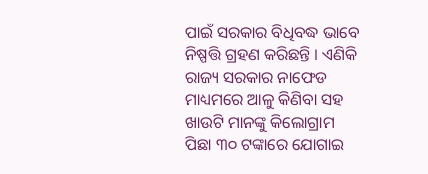ପାଇଁ ସରକାର ବିଧିବଦ୍ଧ ଭାବେ ନିଷ୍ପତ୍ତି ଗ୍ରହଣ କରିଛନ୍ତି । ଏଣିକି ରାଜ୍ୟ ସରକାର ନାଫେଡ ମାଧ୍ୟମରେ ଆଳୁ କିଣିବା ସହ ଖାଉଟି ମାନଙ୍କୁ କିଲୋଗ୍ରାମ ପିଛା ୩୦ ଟଙ୍କାରେ ଯୋଗାଇ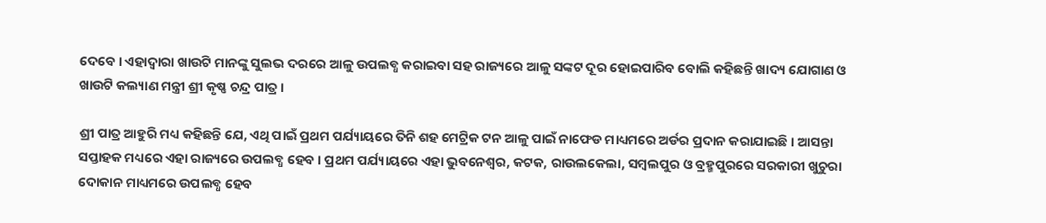ଦେବେ । ଏହାଦ୍ୱାରା ଖାଉଟି ମାନଙ୍କୁ ସୁଲଭ ଦରରେ ଆଳୁ ଉପଲବ୍ଧ କରାଇବା ସହ ରାଜ୍ୟରେ ଆଳୁ ସଙ୍କଟ ଦୂର ହୋଇପାରିବ ବୋଲି କହିଛନ୍ତି ଖାଦ୍ୟ ଯୋଗାଣ ଓ ଖାଉଟି କଲ୍ୟାଣ ମନ୍ତ୍ରୀ ଶ୍ରୀ କୃଷ୍ଣ ଚନ୍ଦ୍ର ପାତ୍ର ।

ଶ୍ରୀ ପାତ୍ର ଆହୁରି ମଧ୍ୟ କହିଛନ୍ତି ଯେ, ଏଥି ପାଇଁ ପ୍ରଥମ ପର୍ଯ୍ୟାୟରେ ତିନି ଶହ ମେଟ୍ରିକ ଟନ ଆଳୁ ପାଇଁ ନାଫେଡ ମାଧ୍ୟମରେ ଅର୍ଡର ପ୍ରଦାନ କରାଯାଇଛି । ଆସନ୍ତା ସପ୍ତାହକ ମଧ୍ୟରେ ଏହା ରାଜ୍ୟରେ ଉପଲବ୍ଧ ହେବ । ପ୍ରଥମ ପର୍ଯ୍ୟାୟରେ ଏହା ଭୁବନେଶ୍ୱର, କଟକ, ରାଉଲକେଲା, ସମ୍ବଲପୁର ଓ ବ୍ରହ୍ମପୁରରେ ସରକାରୀ ଖୁଚୁରା ଦୋକାନ ମାଧ୍ୟମରେ ଉପଲବ୍ଧ ହେବ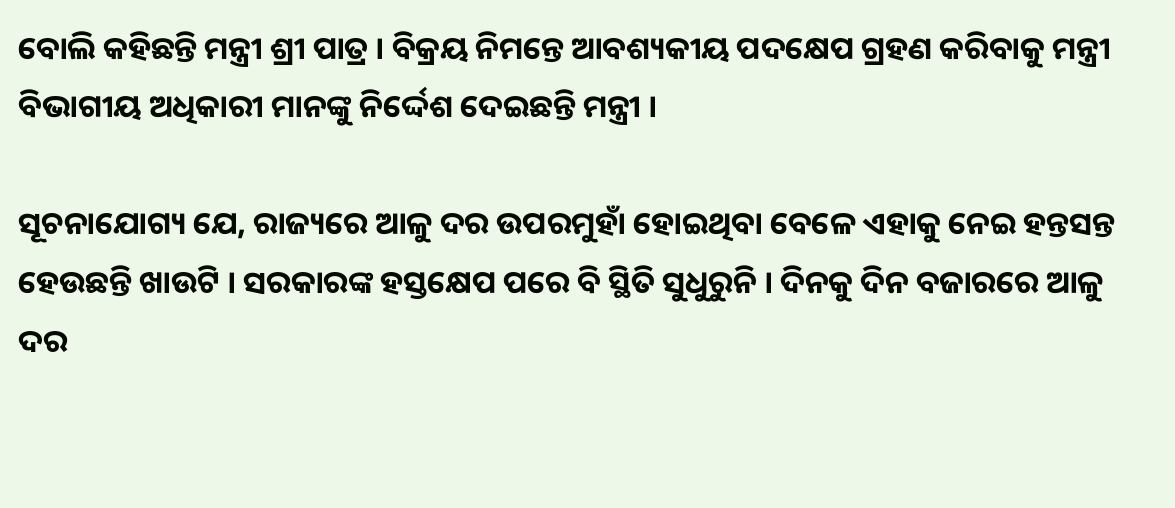ବୋଲି କହିଛନ୍ତି ମନ୍ତ୍ରୀ ଶ୍ରୀ ପାତ୍ର । ବିକ୍ରୟ ନିମନ୍ତେ ଆବଶ୍ୟକୀୟ ପଦକ୍ଷେପ ଗ୍ରହଣ କରିବାକୁ ମନ୍ତ୍ରୀ ବିଭାଗୀୟ ଅଧିକାରୀ ମାନଙ୍କୁ ନିର୍ଦ୍ଦେଶ ଦେଇଛନ୍ତି ମନ୍ତ୍ରୀ ।

ସୂଚନାଯୋଗ୍ୟ ଯେ, ରାଜ୍ୟରେ ଆଳୁ ଦର ଉପରମୁହାଁ ହୋଇଥିବା ବେଳେ ଏହାକୁ ନେଇ ହନ୍ତସନ୍ତ ହେଉଛନ୍ତି ଖାଉଟି । ସରକାରଙ୍କ ହସ୍ତକ୍ଷେପ ପରେ ବି ସ୍ଥିତି ସୁଧୁରୁନି । ଦିନକୁ ଦିନ ବଜାରରେ ଆଳୁ ଦର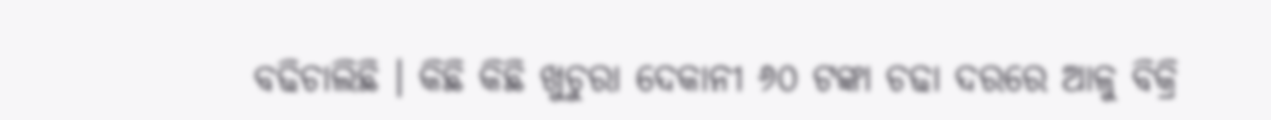ବଢିଚାଲିଛି । କିଛି କିଛି ଖୁଚୁରା ଦେକାନୀ ୬୦ ଟଙ୍କା ଚଢା ଦରରେ ଆଳୁ ବିକ୍ରି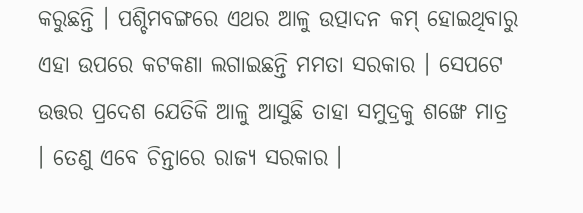କରୁଛନ୍ତି । ପଶ୍ଚିମବଙ୍ଗରେ ଏଥର ଆଳୁ ଉତ୍ପାଦନ କମ୍ ହୋଇଥିବାରୁ ଏହା ଉପରେ କଟକଣା ଲଗାଇଛନ୍ତି ମମତା ସରକାର । ସେପଟେ ଉତ୍ତର ପ୍ରଦେଶ ଯେତିକି ଆଳୁ ଆସୁଛି ତାହା ସମୁଦ୍ରକୁ ଶଙ୍ଖେ ମାତ୍ର । ତେଣୁ ଏବେ ଚିନ୍ତାରେ ରାଜ୍ୟ ସରକାର ।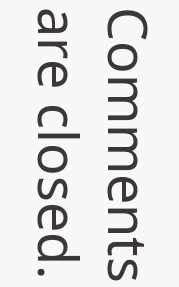Comments are closed.